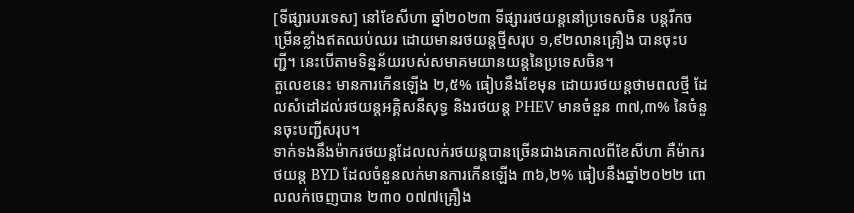[ទីផ្សារបរទេស] នៅខែសីហា ឆ្នាំ២០២៣ ទីផ្សាររថយន្តនៅប្រទេសចិន បន្តរីកចម្រើនខ្លាំងឥតឈប់ឈរ ដោយមានរថយន្តថ្មីសរុប ១,៩២លានគ្រឿង បានចុះបញ្ជី។ នេះបើតាមទិន្នន័យរបស់សមាគមយានយន្តនៃប្រទេសចិន។
តួលេខនេះ មានការកើនឡើង ២,៥% ធៀបនឹងខែមុន ដោយរថយន្តថាមពលថ្មី ដែលសំដៅដល់រថយន្តអគ្គិសនីសុទ្ធ និងរថយន្ត PHEV មានចំនួន ៣៧,៣% នៃចំនួនចុះបញ្ជីសរុប។
ទាក់ទងនឹងម៉ាករថយន្តដែលលក់រថយន្តបានច្រើនជាងគេកាលពីខែសីហា គឺម៉ាករថយន្ត BYD ដែលចំនួនលក់មានការកើនឡើង ៣៦,២% ធៀបនឹងឆ្នាំ២០២២ ពោលលក់ចេញបាន ២៣០ ០៧៧គ្រឿង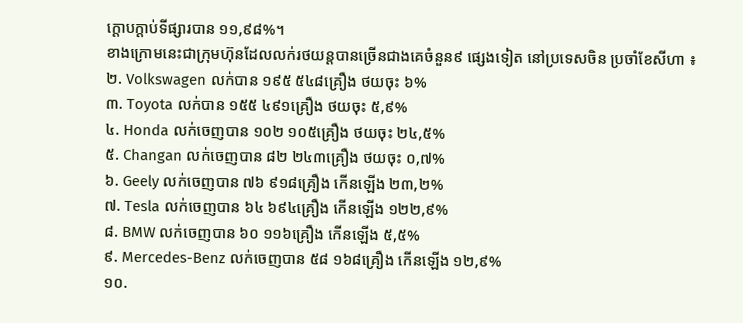ក្ដោបក្ដាប់ទីផ្សារបាន ១១,៩៨%។
ខាងក្រោមនេះជាក្រុមហ៊ុនដែលលក់រថយន្តបានច្រើនជាងគេចំនួន៩ ផ្សេងទៀត នៅប្រទេសចិន ប្រចាំខែសីហា ៖
២. Volkswagen លក់បាន ១៩៥ ៥៤៨គ្រឿង ថយចុះ ៦%
៣. Toyota លក់បាន ១៥៥ ៤៩១គ្រឿង ថយចុះ ៥,៩%
៤. Honda លក់ចេញបាន ១០២ ១០៥គ្រឿង ថយចុះ ២៤,៥%
៥. Changan លក់ចេញបាន ៨២ ២៤៣គ្រឿង ថយចុះ ០,៧%
៦. Geely លក់ចេញបាន ៧៦ ៩១៨គ្រឿង កើនឡើង ២៣,២%
៧. Tesla លក់ចេញបាន ៦៤ ៦៩៤គ្រឿង កើនឡើង ១២២,៩%
៨. BMW លក់ចេញបាន ៦០ ១១៦គ្រឿង កើនឡើង ៥,៥%
៩. Mercedes-Benz លក់ចេញបាន ៥៨ ១៦៨គ្រឿង កើនឡើង ១២,៩%
១០.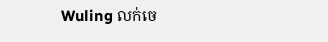Wuling លក់ចេ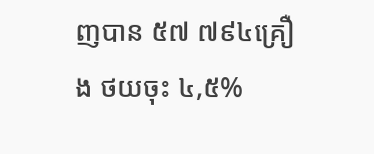ញបាន ៥៧ ៧៩៤គ្រឿង ថយចុះ ៤,៥%